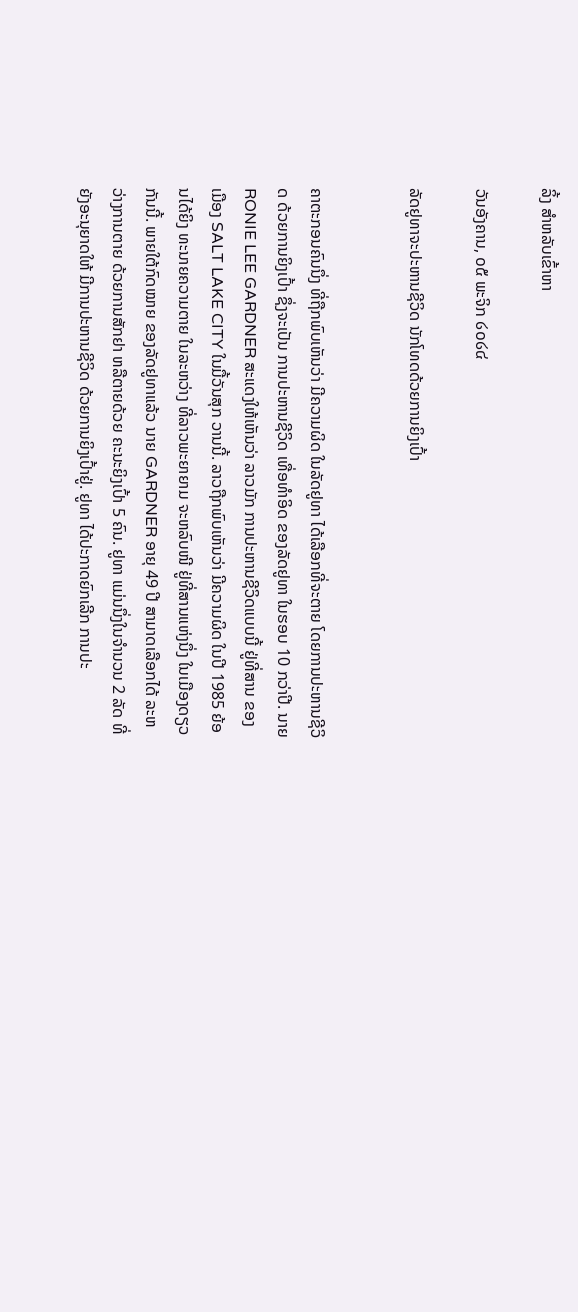ລິ້ງ ສຳຫລັບເຂົ້າຫາ

ວັນອັງຄານ, ໐໕ ພະຈິກ ໒໐໒໔

ລັດຢູທາຈະປະຫານຊີວິດ ນັກໂທດດ້ວຍການຍິງເປົ້າ


ຄາຕະກອນຄົນນຶ່ງ ທີ່ຖືກພົບເຫັນວ່າ ມີຄວາມຜິດ ໃນລັດຢູທາ ໄດ້ເລືອກທີ່ຈະຕາຍ ໂດຍການປະຫານຊີວິດ ດ້ວຍການຍິງເປົ້າ ຊຶ່ງຈະເປັນ ການປະຫານຊີວິດ ເທື່ອທຳອິດ ຂອງລັດຢູທາ ໃນຮອບ 10 ກວ່າປີ. ນາຍ RONIE LEE GARDNER ສະແດງໃຫ້ເຫັນວ່າ ລາວມັກ ການປະຫານຊີວິດແບບນີ້ ຢູ່ທີ່ສານ ຂອງເມືອງ SALT LAKE CITY ໃນມື້ວັນສຸກ ວານນີ້. ລາວຖືກພົບເຫັນວ່າ ມີຄວາມຜິດ ໃນປີ 1985 ຍ້ອນໄດ້ຍິງ ທະນາຍຄວາມຕາຍ ໃນລະຫວ່າງ ທີ່ລາວພະຍາຍາມ ຈະຫລົບໜີ ຢູ່ທີ່ສານແຫ່ງນຶ່ງ ໃນເມືອງດຽວກັນນີ້. ພາຍໃຕ້ກົດໝາຍ ຂອງລັດຢູທາແລ້ວ ນາຍ GARDNER ອາຍຸ 49 ປີ ສາມາດເລືອກໄດ້ ລະຫວ່າງການຕາຍ ດ້ວຍການສັກຢາ ຫລືຕາຍດ້ວຍ ຄະນະຍິງເປົ້າ 5 ຄົນ. ຢູທາ ແມ່ນນຶ່ງໃນຈຳນວນ 2 ລັດ ທີ່ຍັງອະນຸຍາດໃຫ້ ມີການປະຫານຊີວິດ ດ້ວຍການຍິງເປົ້າຢູ່. ຢູທາ ໄດ້ປະກາດຍົກເລີກ ການປະ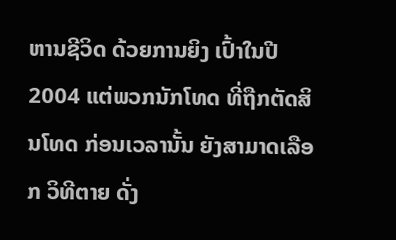ຫານຊີວິດ ດ້ວຍການຍິງ ເປົ້າໃນປີ 2004 ແຕ່ພວກນັກໂທດ ທີ່ຖືກຕັດສິນໂທດ ກ່ອນເວລານັ້ນ ຍັງສາມາດເລືອກ ວິທີຕາຍ ດັ່ງ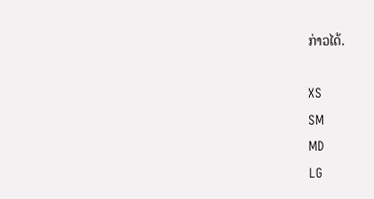ກ່າວໄດ້.

XS
SM
MD
LG